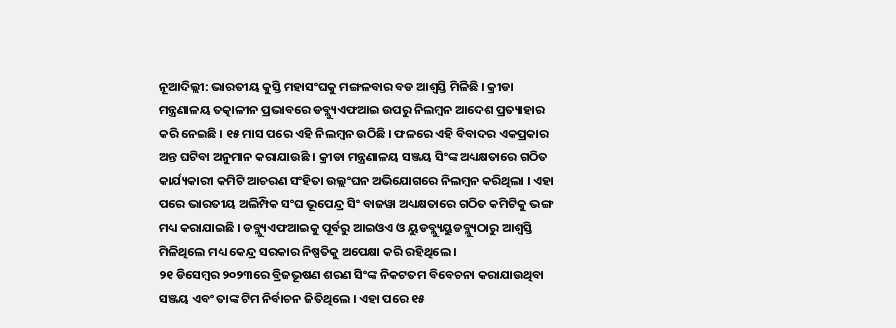ନୂଆଦିଲ୍ଲୀ: ଭାରତୀୟ କୁସ୍ତି ମହାସଂଘକୁ ମଙ୍ଗଳବାର ବଡ ଆଶ୍ୱସ୍ତି ମିଳିଛି । କ୍ରୀଡା ମନ୍ତ୍ରଣାଳୟ ତତ୍କାଳୀନ ପ୍ରଭାବରେ ଡବ୍ଲ୍ୟୁଏଫଆଇ ଉପରୁ ନିଲମ୍ବନ ଆଦେଶ ପ୍ରତ୍ୟାହାର କରି ନେଇଛି । ୧୫ ମାସ ପରେ ଏହି ନିଲମ୍ବନ ଉଠିଛି । ଫଳରେ ଏହି ବିବାଦର ଏକପ୍ରକାର ଅନ୍ତ ଘଟିବା ଅନୁମାନ କରାଯାଉଛି । କ୍ରୀଡା ମନ୍ତ୍ରଣାଳୟ ସଞ୍ଜୟ ସିଂଙ୍କ ଅଧ୍ୟକ୍ଷତାରେ ଗଠିତ କାର୍ଯ୍ୟକାରୀ କମିଟି ଆଚରଣ ସଂହିତା ଉଲ୍ଲଂଘନ ଅଭିଯୋଗରେ ନିଲମ୍ବନ କରିଥିଲା । ଏହା ପରେ ଭାରତୀୟ ଅଲିମ୍ପିକ ସଂଘ ଭୂପେନ୍ଦ୍ର ସିଂ ବାଜୱା ଅଧ୍ୟକ୍ଷତାରେ ଗଠିତ କମିଟିକୁ ଭଙ୍ଗ ମଧ୍ୟ କରାଯାଇଛି । ଡବ୍ଲ୍ୟୁଏଫଆଇକୁ ପୂର୍ବରୁ ଆଇଓଏ ଓ ୟୁଡବ୍ଲ୍ୟୁୟୁଡବ୍ଲ୍ୟୁଠାରୁ ଆଶ୍ୱସ୍ତି ମିଳିଥିଲେ ମଧ୍ୟ କେନ୍ଦ୍ର ସରକାର ନିଷ୍ପତିକୁ ଅପେକ୍ଷା କରି ରହିଥିଲେ ।
୨୧ ଡିସେମ୍ବର ୨୦୨୩ରେ ବ୍ରିଜଭୂଷଣ ଶରଣ ସିଂଙ୍କ ନିକଟତମ ବିବେଚନା କରାଯାଉଥିବା ସଞ୍ଜୟ ଏବଂ ତାଙ୍କ ଟିମ ନିର୍ବାଚନ ଜିତିଥିଲେ । ଏହା ପରେ ୧୫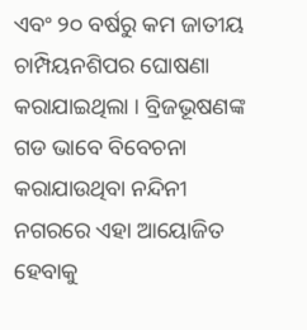ଏବଂ ୨୦ ବର୍ଷରୁ କମ ଜାତୀୟ ଚାମ୍ପିୟନଶିପର ଘୋଷଣା କରାଯାଇଥିଲା । ବ୍ରିଜଭୂଷଣଙ୍କ ଗଡ ଭାବେ ବିବେଚନା କରାଯାଉଥିବା ନନ୍ଦିନୀ ନଗରରେ ଏହା ଆୟୋଜିତ ହେବାକୁ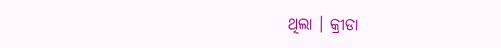ଥିଲା । କ୍ରୀଡା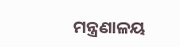ମନ୍ତ୍ରଣାଳୟ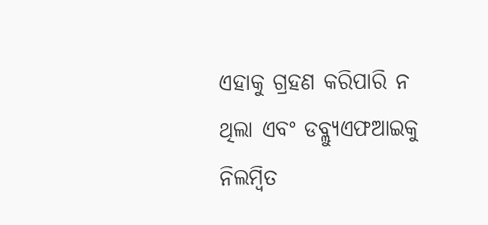ଏହାକୁ ଗ୍ରହଣ କରିପାରି ନ ଥିଲା ଏବଂ ଡବ୍ଲ୍ୟୁଏଫଆଇକୁ ନିଲମ୍ବିତ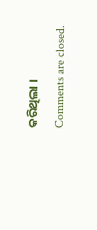କରିଥିଲା ।
Comments are closed.